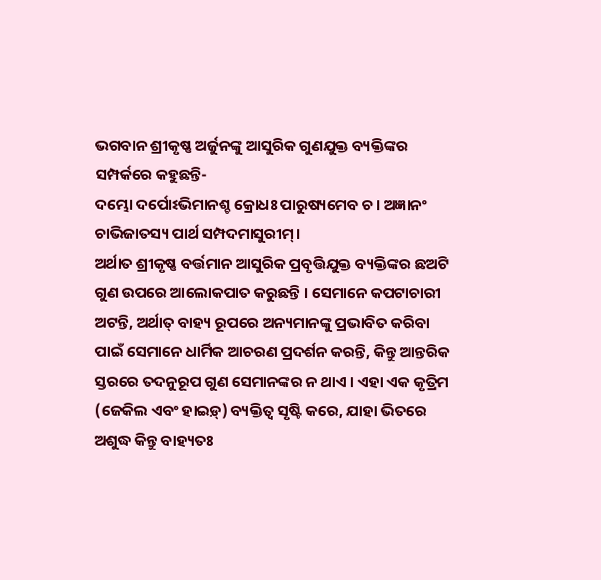ଭଗବାନ ଶ୍ରୀକୃଷ୍ଣ ଅର୍ଜୁନଙ୍କୁ ଆସୁରିକ ଗୁଣଯୁକ୍ତ ବ୍ୟକ୍ତିଙ୍କର ସମ୍ପର୍କରେ କହୁଛନ୍ତି-
ଦମ୍ଭୋ ଦର୍ପୋଽଭିମାନଶ୍ଚ କ୍ରୋଧଃ ପାରୁଷ୍ୟମେବ ଚ। ଅଜ୍ଞାନଂ ଚାଭିଜାତସ୍ୟ ପାର୍ଥ ସମ୍ପଦମାସୁରୀମ୍।
ଅର୍ଥାତ ଶ୍ରୀକୃଷ୍ଣ ବର୍ତ୍ତମାନ ଆସୁରିକ ପ୍ରବୃତ୍ତିଯୁକ୍ତ ବ୍ୟକ୍ତିଙ୍କର ଛଅଟି ଗୁଣ ଉପରେ ଆଲୋକପାତ କରୁଛନ୍ତି । ସେମାନେ କପଟାଚାରୀ ଅଟନ୍ତି, ଅର୍ଥାତ୍ ବାହ୍ୟ ରୂପରେ ଅନ୍ୟମାନଙ୍କୁ ପ୍ରଭାବିତ କରିବା ପାଇଁ ସେମାନେ ଧାର୍ମିକ ଆଚରଣ ପ୍ରଦର୍ଶନ କରନ୍ତି, କିନ୍ତୁ ଆନ୍ତରିକ ସ୍ତରରେ ତଦନୁରୂପ ଗୁଣ ସେମାନଙ୍କର ନ ଥାଏ । ଏହା ଏକ କୃତ୍ରିମ (ଜେକିଲ ଏବଂ ହାଇଡ଼୍) ବ୍ୟକ୍ତିତ୍ୱ ସୃଷ୍ଟି କରେ, ଯାହା ଭିତରେ ଅଶୁଦ୍ଧ କିନ୍ତୁ ବାହ୍ୟତଃ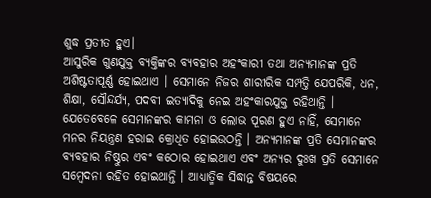ଶୁଦ୍ଧ ପ୍ରତୀତ ହୁଏ।
ଆସୁରିକ ଗୁଣଯୁକ୍ତ ବ୍ୟକ୍ତିଙ୍କର ବ୍ୟବହାର ଅହଂକାରୀ ତଥା ଅନ୍ୟମାନଙ୍କ ପ୍ରତି ଅଶିଷ୍ଟତାପୂର୍ଣ୍ଣ ହୋଇଥାଏ । ସେମାନେ ନିଜର ଶାରୀରିକ ସମ୍ପତ୍ତି ଯେପରିକି, ଧନ, ଶିକ୍ଷା, ସୌନ୍ଦର୍ଯ୍ୟ, ପଦବୀ ଇତ୍ୟାଦିକୁ ନେଇ ଅହଂକାରଯୁକ୍ତ ରହିଥାନ୍ତି । ଯେତେବେଳେ ସେମାନଙ୍କର କାମନା ଓ ଲୋଭ ପୂରଣ ହୁଏ ନାହିଁ, ସେମାନେ ମନର ନିୟନ୍ତ୍ରଣ ହରାଇ କ୍ରୋଧିତ ହୋଇଉଠନ୍ତି । ଅନ୍ୟମାନଙ୍କ ପ୍ରତି ସେମାନଙ୍କର ବ୍ୟବହାର ନିଷ୍ଠୁର ଏବଂ କଠୋର ହୋଇଥାଏ ଏବଂ ଅନ୍ୟର ଦୁଃଖ ପ୍ରତି ସେମାନେ ସମ୍ବେଦନା ରହିତ ହୋଇଥାନ୍ତି । ଆଧ୍ୟାତ୍ମିକ ସିଦ୍ଧାନ୍ତ ବିଷୟରେ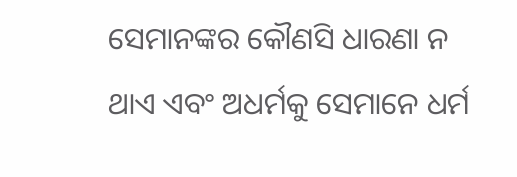ସେମାନଙ୍କର କୌଣସି ଧାରଣା ନ ଥାଏ ଏବଂ ଅଧର୍ମକୁ ସେମାନେ ଧର୍ମ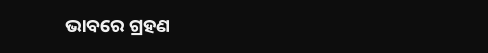ଭାବରେ ଗ୍ରହଣ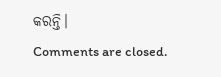କରନ୍ତି।
Comments are closed.